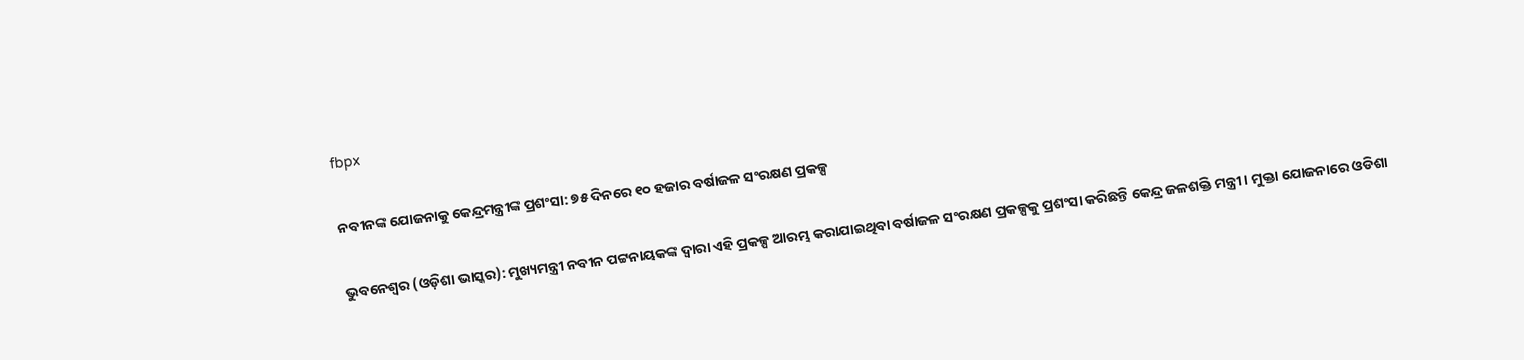fbpx

ନବୀନଙ୍କ ଯୋଜନାକୁ କେନ୍ଦ୍ରମନ୍ତ୍ରୀଙ୍କ ପ୍ରଶଂସା: ୭୫ ଦିନରେ ୧୦ ହଜାର ବର୍ଷାଜଳ ସଂରକ୍ଷଣ ପ୍ରକଳ୍ପ

ଭୁବନେଶ୍ୱର (ଓଡ଼ିଶା ଭାସ୍କର): ମୁଖ୍ୟମନ୍ତ୍ରୀ ନବୀନ ପଟ୍ଟନାୟକଙ୍କ ଦ୍ୱାରା ଏହି ପ୍ରକଳ୍ପ ଆରମ୍ଭ କରାଯାଇଥିବା ବର୍ଷାଜଳ ସଂରକ୍ଷଣ ପ୍ରକଳ୍ପକୁ ପ୍ରଶଂସା କରିଛନ୍ତି କେନ୍ଦ୍ର ଜଳଶକ୍ତି ମନ୍ତ୍ରୀ । ମୁକ୍ତା ଯୋଜନାରେ ଓଡିଶା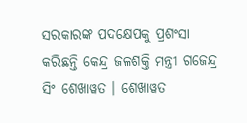ସରକାରଙ୍କ ପଦକ୍ଷେପକୁ ପ୍ରଶଂସା କରିଛନ୍ତି କେନ୍ଦ୍ର ଜଳଶକ୍ତି ମନ୍ତ୍ରୀ ଗଜେନ୍ଦ୍ର ସିଂ ଶେଖାୱତ । ଶେଖାୱତ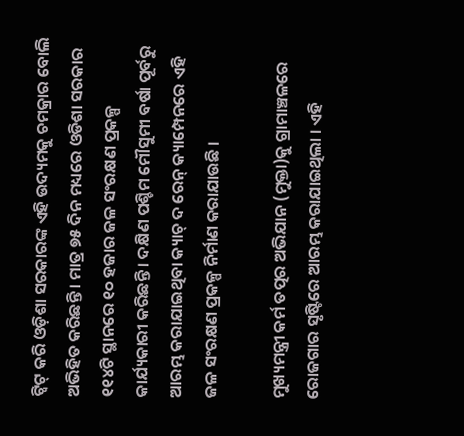ଟ୍ୱିଟ୍ କରି ଓଡ଼ିଶା ସରକାରଙ୍କ ଏହି ଉଦ୍ୟମକୁ ଚମକ୍ରାର ବୋଲି ଅଭିହିତ କରିଛନ୍ତି । ମାତ୍ର ୭୫ ଦିନ ମଧ୍ୟରେ ଓଡିଶା ସରକାର ୧୧୪ଟି ସ୍ଥାନରେ ୧୦ ହଜାର ଜଳ ସଂରକ୍ଷଣ ପ୍ରକଳ୍ପ କାର୍ଯ୍ୟକାରୀ କରିଛନ୍ତି । ଦକ୍ଷିଣ ପଶ୍ଚିମ ମୌସୁମୀ ବର୍ଷା ପୂର୍ବରୁ ଆରମ୍ଭ କରାଯାଇଥିବା କ୍ୟାଚ୍ ଦ ରେନ୍ କ୍ୟାମ୍ପେନରେ ଏହି ଜଳ ସଂରକ୍ଷଣ ପ୍ରକଳ୍ପ ନିର୍ମାଣ କରାଯାଉଛି ।

ମୁଖ୍ୟମନ୍ତ୍ରୀ କର୍ମ ତତ୍ପର ଅଭିଯାନ (ମୁକ୍ତା)କୁ ଗ୍ରାମାଞ୍ଚଳରେ ରୋଜଗାର ସୃଷ୍ଟିରେ ଆରମ୍ଭ କରାଯାଇଥିଲା । ଏହି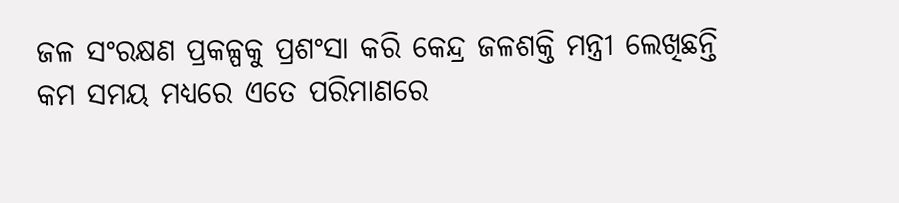ଜଳ ସଂରକ୍ଷଣ ପ୍ରକଳ୍ପକୁ ପ୍ରଶଂସା କରି କେନ୍ଦ୍ର ଜଳଶକ୍ତି ମନ୍ତ୍ରୀ ଲେଖିଛନ୍ତି କମ ସମୟ ମଧ୍ୟରେ ଏତେ ପରିମାଣରେ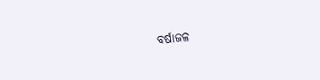ବର୍ଷାଜଳ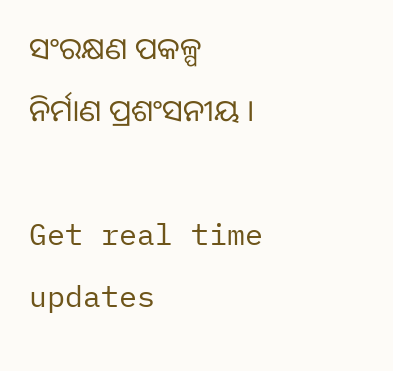ସଂରକ୍ଷଣ ପକଳ୍ପ ନିର୍ମାଣ ପ୍ରଶଂସନୀୟ ।

Get real time updates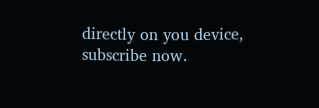directly on you device, subscribe now.